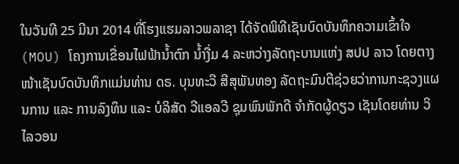ໃນວັນທີ 25 ມີນາ 2014 ທີ່ໂຮງແຮມລາວພລາຊາ ໄດ້ຈັດພິທີເຊັນບົດບັນທຶກຄວາມເຂົ້າໃຈ (MOU) ໂຄງການເຂື່ອນໄຟຟ້ານ້ຳຕົກ ນ້ຳງື່ມ 4 ລະຫວ່າງລັດຖະບານແຫ່ງ ສປປ ລາວ ໂດຍຕາງໜ້າເຊັນບົດບັນທຶກແມ່ນທ່ານ ດຣ. ບຸນທະວີ ສີສຸພັນທອງ ລັດຖະມົນຕີຊ່ວຍວ່າການກະຊວງແຜນການ ແລະ ການລົງທຶນ ແລະ ບໍລິສັດ ວີແອລວີ ຊຸມພົນພັກດີ ຈຳກັດຜູ້ດຽວ ເຊັນໂດຍທ່ານ ວິໄລວອນ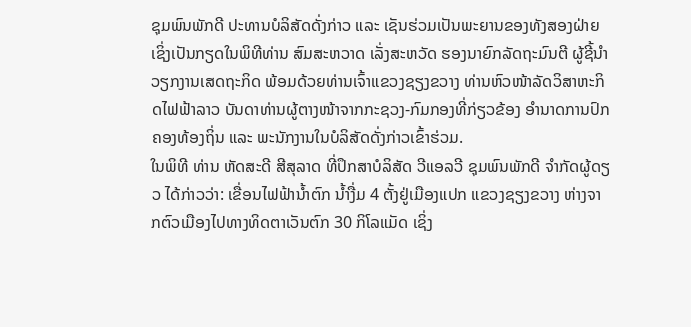ຊຸມພົນພັກດີ ປະທານບໍລິສັດດັ່ງກ່າວ ແລະ ເຊັນຮ່ວມເປັນພະຍານຂອງທັງສອງຝ່າຍ ເຊິ່ງເປັນກຽດໃນພິທີທ່ານ ສົມສະຫວາດ ເລັ່ງສະຫວັດ ຮອງນາຍົກລັດຖະມົນຕີ ຜູ້ຊີ້ນຳວຽກງານເສດຖະກິດ ພ້ອມດ້ວຍທ່ານເຈົ້າແຂວງຊຽງຂວາງ ທ່ານຫົວໜ້າລັດວິສາຫະກິດໄຟຟ້າລາວ ບັນດາທ່ານຜູ້ຕາງໜ້າຈາກກະຊວງ-ກົມກອງທີ່ກ່ຽວຂ້ອງ ອຳນາດການປົກຄອງທ້ອງຖິ່ນ ແລະ ພະນັກງານໃນບໍລິສັດດັ່ງກ່າວເຂົ້າຮ່ວມ.
ໃນພິທີ ທ່ານ ຫັດສະດີ ສີສຸລາດ ທີ່ປຶກສາບໍລິສັດ ວີແອລວີ ຊຸມພົນພັກດີ ຈຳກັດຜູ້ດຽວ ໄດ້ກ່າວວ່າ: ເຂື່ອນໄຟຟ້ານ້ຳຕົກ ນ້ຳງື່ມ 4 ຕັ້ງຢູ່ເມືອງແປກ ແຂວງຊຽງຂວາງ ຫ່າງຈາກຕົວເມືອງໄປທາງທິດຕາເວັນຕົກ 30 ກິໂລແມັດ ເຊິ່ງ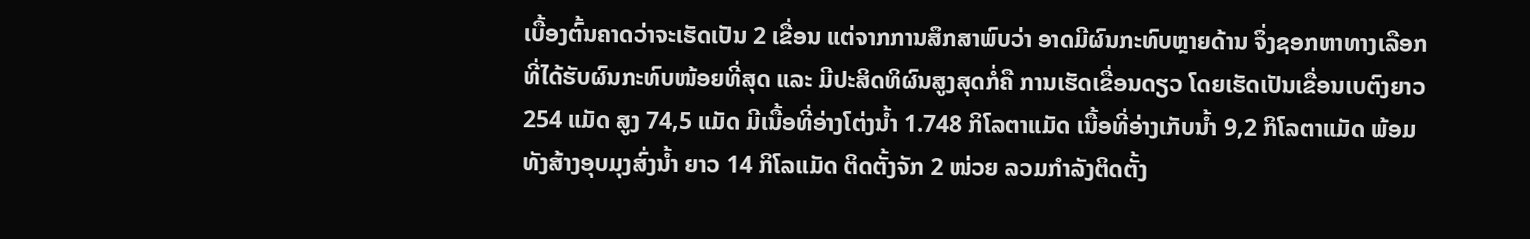ເບື້ອງຕົ້ນຄາດວ່າຈະເຮັດເປັນ 2 ເຂື່ອນ ແຕ່ຈາກການສຶກສາພົບວ່າ ອາດມີຜົນກະທົບຫຼາຍດ້ານ ຈຶ່ງຊອກຫາທາງເລືອກທີ່ໄດ້ຮັບຜົນກະທົບໜ້ອຍທີ່ສຸດ ແລະ ມີປະສິດທິຜົນສູງສຸດກໍ່ຄື ການເຮັດເຂື່ອນດຽວ ໂດຍເຮັດເປັນເຂື່ອນເບຕົງຍາວ 254 ແມັດ ສູງ 74,5 ແມັດ ມີເນື້ອທີ່ອ່າງໂຕ່ງນ້ຳ 1.748 ກິໂລຕາແມັດ ເນື້ອທີ່ອ່າງເກັບນ້ຳ 9,2 ກິໂລຕາແມັດ ພ້ອມທັງສ້າງອຸບມຸງສົ່ງນ້ຳ ຍາວ 14 ກິໂລແມັດ ຕິດຕັ້ງຈັກ 2 ໜ່ວຍ ລວມກຳລັງຕິດຕັ້ງ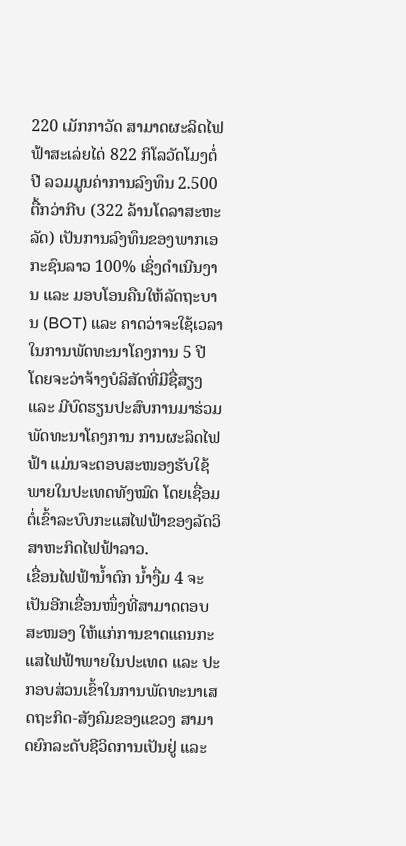220 ເມັກກາວັດ ສາມາດຜະລິດໄຟຟ້າສະເລ່ຍໄດ່ 822 ກິໂລວັດໂມງຕໍ່ປີ ລວມມູນຄ່າການລົງທຶນ 2.500 ຕື້ກວ່າກີບ (322 ລ້ານໂດລາສະຫະລັດ) ເປັນການລົງທຶນຂອງພາກເອກະຊົນລາວ 100% ເຊິ່ງດຳເນີນງານ ແລະ ມອບໂອນຄືນໃຫ້ລັດຖະບານ (BOT) ແລະ ຄາດວ່າຈະໃຊ້ເວລາໃນການພັດທະນາໂຄງການ 5 ປີ ໂດຍຈະວ່າຈ້າງບໍລິສັດທີ່ມີຊື່ສຽງ ແລະ ມີບົດຮຽນປະສົບການມາຮ່ວມພັດທະນາໂຄງການ ການຜະລິດໄຟຟ້າ ແມ່ນຈະຕອບສະໜອງຮັບໃຊ້ພາຍໃນປະເທດທັງໝົດ ໂດຍເຊື່ອມຕໍ່ເຂົ້າລະບົບກະແສໄຟຟ້າຂອງລັດວິສາຫະກິດໄຟຟ້າລາວ.
ເຂື່ອນໄຟຟ້ານ້ຳຕົກ ນ້ຳງື່ມ 4 ຈະເປັນອີກເຂື່ອນໜຶ່ງທີ່ສາມາດຕອບສະໜອງ ໃຫ້ແກ່ການຂາດແຄນກະແສໄຟຟ້າພາຍໃນປະເທດ ແລະ ປະກອບສ່ວນເຂົ້າໃນການພັດທະນາເສດຖະກິດ-ສັງຄົມຂອງແຂວງ ສາມາດຍົກລະດັບຊີວິດການເປັນຢູ່ ແລະ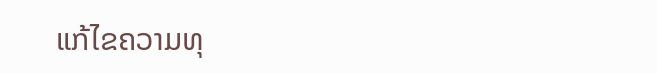ແກ້ໄຂຄວາມທຸ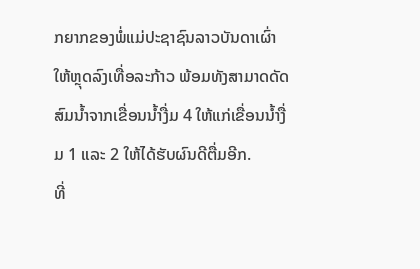ກຍາກຂອງພໍ່ແມ່ປະຊາຊົນລາວບັນດາເຜົ່າ ໃຫ້ຫຼຸດລົງເທື່ອລະກ້າວ ພ້ອມທັງສາມາດດັດສົມນ້ຳຈາກເຂື່ອນນ້ຳງື່ມ 4 ໃຫ້ແກ່ເຂື່ອນນ້ຳງື່ມ 1 ແລະ 2 ໃຫ້ໄດ້ຮັບຜົນດີຕື່ມອີກ.
ທີ່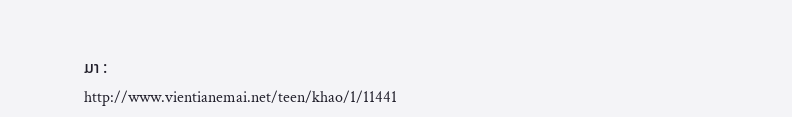ມາ : http://www.vientianemai.net/teen/khao/1/11441